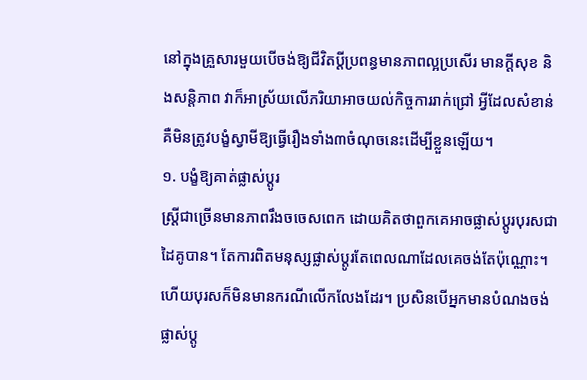នៅក្នុងគ្រួសារមួយបើចង់ឱ្យជីវិតប្ដីប្រពន្ធមានភាពល្អប្រសើរ មានក្ដីសុខ និងសន្តិភាព វាក៏អាស្រ័យលើភរិយាអាចយល់កិច្ចការរាក់ជ្រៅ អ្វីដែលសំខាន់គឺមិនត្រូវបង្ខំស្វាមីឱ្យធ្វើរឿងទាំង៣ចំណុចនេះដើម្បីខ្លួនឡើយ។
១. បង្ខំឱ្យគាត់ផ្លាស់ប្តូរ
ស្ត្រីជាច្រើនមានភាពរឹងចចេសពេក ដោយគិតថាពួកគេអាចផ្លាស់ប្តូរបុរសជាដៃគូបាន។ តែការពិតមនុស្សផ្លាស់ប្តូរតែពេលណាដែលគេចង់តែប៉ុណ្ណោះ។ ហើយបុរសក៏មិនមានករណីលើកលែងដែរ។ ប្រសិនបើអ្នកមានបំណងចង់ផ្លាស់ប្តូ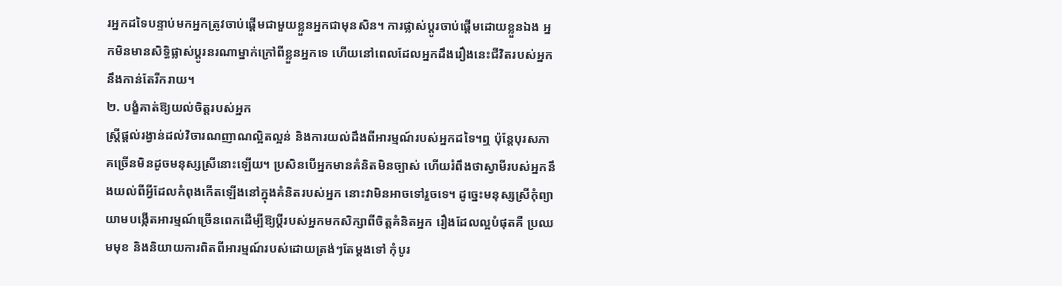រអ្នកដទៃបន្ទាប់មកអ្នកត្រូវចាប់ផ្តើមជាមួយខ្លួនអ្នកជាមុនសិន។ ការផ្លាស់ប្តូរចាប់ផ្តើមដោយខ្លួនឯង អ្នកមិនមានសិទ្ធិផ្លាស់ប្តូរនរណាម្នាក់ក្រៅពីខ្លួនអ្នកទេ ហើយនៅពេលដែលអ្នកដឹងរឿងនេះជីវិតរបស់អ្នកនឹងកាន់តែរីករាយ។
២. បង្ខំគាត់ឱ្យយល់ចិត្តរបស់អ្នក
ស្ត្រីផ្តល់រង្វាន់ដល់វិចារណញាណល្អិតល្អន់ និងការយល់ដឹងពីអារម្មណ៍របស់អ្នកដទៃ។ឮ ប៉ុន្តែបុរសភាគច្រើនមិនដូចមនុស្សស្រីនោះឡើយ។ ប្រសិនបើអ្នកមានគំនិតមិនច្បាស់ ហើយរំពឹងថាស្វាមីរបស់អ្នកនឹងយល់ពីអ្វីដែលកំពុងកើតឡើងនៅក្នុងគំនិតរបស់អ្នក នោះវាមិនអាចទៅរួចទេ។ ដូច្នេះមនុស្សស្រីកុំព្យាយាមបង្កើតអារម្មណ៍ច្រើនពេកដើម្បីឱ្យប្ដីរបស់អ្នកមកសិក្សាពីចិត្តគំនិតអ្នក រឿងដែលល្អបំផុតគឺ ប្រឈមមុខ និងនិយាយការពិតពីអារម្មណ៍របស់ដោយត្រង់ៗតែម្ដងទៅ កុំបូរ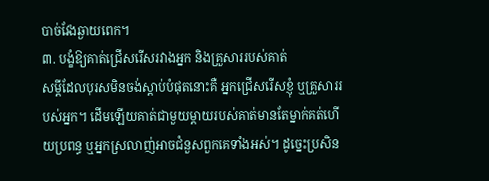បាច់វែងឆ្ងាយពេក។
៣. បង្ខំឱ្យគាត់ជ្រើសរើសរវាងអ្នក និងគ្រួសាររបស់គាត់
សម្ដីដែលបុរសមិនចង់ស្តាប់បំផុតនោះគឺ អ្នកជ្រើសរើសខ្ញុំ ឬគ្រួសាររបស់អ្នក។ ដើមឡើយគាត់ជាមួយម្តាយរបស់គាត់មានតែម្នាក់គត់ហើយប្រពន្ធ ឬអ្នកស្រលាញ់អាចជំនួសពួកគេទាំងអស់។ ដូច្នេះប្រសិន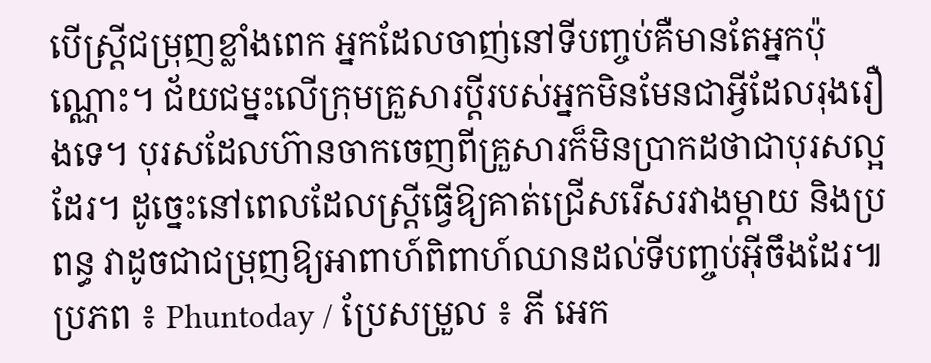បើស្ត្រីជម្រុញខ្លាំងពេក អ្នកដែលចាញ់នៅទីបញ្ចប់គឺមានតែអ្នកប៉ុណ្ណោះ។ ជ័យជម្នះលើក្រុមគ្រួសារប្តីរបស់អ្នកមិនមែនជាអ្វីដែលរុងរឿងទេ។ បុរសដែលហ៊ានចាកចេញពីគ្រួសារក៏មិនប្រាកដថាជាបុរសល្អដែរ។ ដូច្នេះនៅពេលដែលស្ត្រីធ្វើឱ្យគាត់ជ្រើសរើសរវាងម្តាយ និងប្រពន្ធ វាដូចជាជម្រុញឱ្យអាពាហ៍ពិពាហ៍ឈានដល់ទីបញ្ចប់អ៊ីចឹងដែរ៕
ប្រភព ៖ Phuntoday / ប្រែសម្រួល ៖ ភី អេក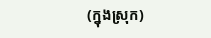(ក្នុងស្រុក)